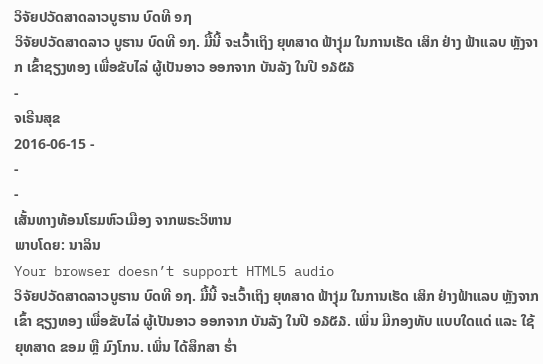ວິຈັຍປວັດສາດລາວບູຮານ ບົດທີ ໑໗
ວິຈັຍປວັດສາດລາວ ບູຮານ ບົດທີ ໑໗. ມື້ນີ້ ຈະເວົ້າເຖິງ ຍຸທສາດ ຟ້າງຸ່ມ ໃນການເຮັດ ເສິກ ຢ່າງ ຟ້າແລບ ຫຼັງຈາກ ເຂົ້າຊຽງທອງ ເພື່ອຂັບໄລ່ ຜູ້ເປັນອາວ ອອກຈາກ ບັນລັງ ໃນປີ ໑໓໕໓
-
ຈເຣີນສຸຂ
2016-06-15 -
-
-
ເສັ້ນທາງທ້ອນໂຮມຫົວເມືອງ ຈາກພຣະວິຫານ
ພາບໂດຍ: ນາລິນ
Your browser doesn’t support HTML5 audio
ວິຈັຍປວັດສາດລາວບູຮານ ບົດທີ ໑໗. ມື້ນີ້ ຈະເວົ້າເຖິງ ຍຸທສາດ ຟ້າງຸ່ມ ໃນການເຮັດ ເສິກ ຢ່າງຟ້າແລບ ຫຼັງຈາກ ເຂົ້າ ຊຽງທອງ ເພື່ອຂັບໄລ່ ຜູ້ເປັນອາວ ອອກຈາກ ບັນລັງ ໃນປີ ໑໓໕໓. ເພິ່ນ ມີກອງທັບ ແບບໃດແດ່ ແລະ ໃຊ້ ຍຸທສາດ ຂອມ ຫຼື ມົງໂກນ. ເພິ່ນ ໄດ້ສຶກສາ ຮ່ຳ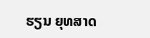ຮຽນ ຍຸທສາດ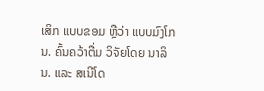ເສິກ ແບບຂອມ ຫຼືວ່າ ແບບມົງໂກນ. ຄົ້ນຄວ້າຕື່ມ ວິຈັຍໂດຍ ນາລິນ. ແລະ ສເນີໂດ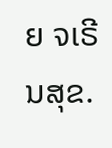ຍ ຈເຣີນສຸຂ.